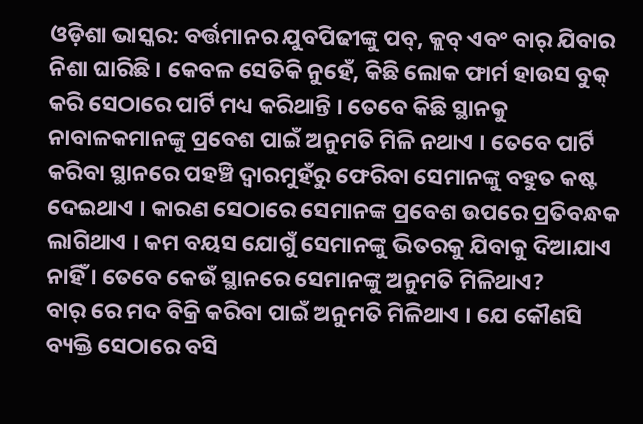ଓଡ଼ିଶା ଭାସ୍କର: ବର୍ତ୍ତମାନର ଯୁବପିଢୀଙ୍କୁ ପବ୍, କ୍ଲବ୍ ଏବଂ ବାର୍ ଯିବାର ନିଶା ଘାରିଛି । କେବଳ ସେତିକି ନୁହେଁ, କିଛି ଲୋକ ଫାର୍ମ ହାଉସ ବୁକ୍ କରି ସେଠାରେ ପାର୍ଟି ମଧ୍ୟ କରିଥାନ୍ତି । ତେବେ କିଛି ସ୍ଥାନକୁ ନାବାଳକମାନଙ୍କୁ ପ୍ରବେଶ ପାଇଁ ଅନୁମତି ମିଳି ନଥାଏ । ତେବେ ପାର୍ଟି କରିବା ସ୍ଥାନରେ ପହଞ୍ଚି ଦ୍ୱାରମୁହଁରୁ ଫେରିବା ସେମାନଙ୍କୁ ବହୁତ କଷ୍ଟ ଦେଇଥାଏ । କାରଣ ସେଠାରେ ସେମାନଙ୍କ ପ୍ରବେଶ ଉପରେ ପ୍ରତିବନ୍ଧକ ଲାଗିଥାଏ । କମ ବୟସ ଯୋଗୁଁ ସେମାନଙ୍କୁ ଭିତରକୁ ଯିବାକୁ ଦିଆଯାଏ ନାହିଁ । ତେବେ କେଉଁ ସ୍ଥାନରେ ସେମାନଙ୍କୁ ଅନୁମତି ମିଳିଥାଏ?
ବାର୍ ରେ ମଦ ବିକ୍ରି କରିବା ପାଇଁ ଅନୁମତି ମିଳିଥାଏ । ଯେ କୌଣସି ବ୍ୟକ୍ତି ସେଠାରେ ବସି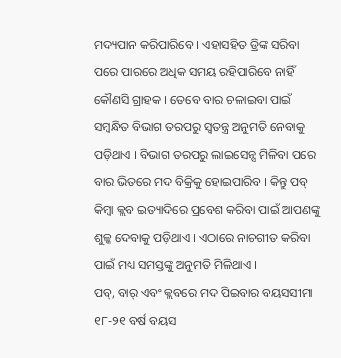ମଦ୍ୟପାନ କରିପାରିବେ । ଏହାସହିତ ଡ୍ରିଙ୍କ ସରିବା ପରେ ପାରରେ ଅଧିକ ସମୟ ରହିପାରିବେ ନାହିଁ କୌଣସି ଗ୍ରାହକ । ତେବେ ବାର ଚଳାଇବା ପାଇଁ ସମ୍ବନ୍ଧିତ ବିଭାଗ ତରପରୁ ସ୍ୱତନ୍ତ୍ର ଅନୁମତି ନେବାକୁ ପଡ଼ିଥାଏ । ବିଭାଗ ତରପରୁ ଲାଇସେନ୍ସ ମିଳିବା ପରେ ବାର ଭିତରେ ମଦ ବିକ୍ରିକୁ ହୋଇପାରିବ । କିନ୍ତୁ ପବ୍ କିମ୍ବା କ୍ଲବ ଇତ୍ୟାଦିରେ ପ୍ରବେଶ କରିବା ପାଇଁ ଆପଣଙ୍କୁ ଶୁଳ୍କ ଦେବାକୁ ପଡ଼ିଥାଏ । ଏଠାରେ ନାଚଗୀତ କରିବା ପାଇଁ ମଧ୍ୟ ସମସ୍ତଙ୍କୁ ଅନୁମତି ମିଳିଥାଏ ।
ପବ୍, ବାର୍ ଏବଂ କ୍ଲବରେ ମଦ ପିଇବାର ବୟସସୀମା ୧୮-୨୧ ବର୍ଷ ବୟସ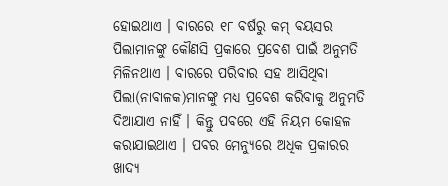ହୋଇଥାଏ । ବାରରେ ୧୮ ବର୍ଷରୁ କମ୍ ବୟସର ପିଲାମାନଙ୍କୁ କୌଣସି ପ୍ରକାରେ ପ୍ରବେଶ ପାଇଁ ଅନୁମତି ମିଳିନଥାଏ । ବାରରେ ପରିବାର ସହ ଆସିଥିବା ପିଲା(ନାବାଳକ)ମାନଙ୍କୁ ମଧ୍ୟ ପ୍ରବେଶ କରିବାକୁ ଅନୁମତି ଦିଆଯାଏ ନାହିଁ । କିନ୍ତୁ ପବରେ ଏହି ନିୟମ କୋହଳ କରାଯାଇଥାଏ । ପବର ମେନ୍ୟୁରେ ଅଧିକ ପ୍ରକାରର ଖାଦ୍ୟ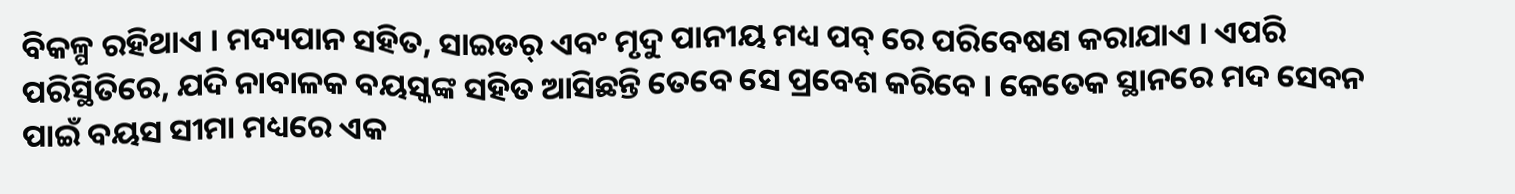ବିକଳ୍ପ ରହିଥାଏ । ମଦ୍ୟପାନ ସହିତ, ସାଇଡର୍ ଏବଂ ମୃଦୁ ପାନୀୟ ମଧ୍ୟ ପବ୍ ରେ ପରିବେଷଣ କରାଯାଏ । ଏପରି ପରିସ୍ଥିତିରେ, ଯଦି ନାବାଳକ ବୟସ୍କଙ୍କ ସହିତ ଆସିଛନ୍ତି ତେବେ ସେ ପ୍ରବେଶ କରିବେ । କେତେକ ସ୍ଥାନରେ ମଦ ସେବନ ପାଇଁ ବୟସ ସୀମା ମଧ୍ୟରେ ଏକ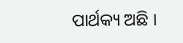ପାର୍ଥକ୍ୟ ଅଛି ।